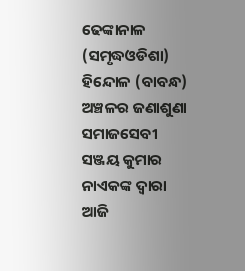ଢେଙ୍କାନାଳ (ସମୃଦ୍ଧଓଡିଶା) ହିନ୍ଦୋଳ (ବାବନ୍ଧ) ଅଞ୍ଚଳର ଜଣାଶୁଣା ସମାଜସେବୀ ସଞ୍ଜୟ କୁମାର ନାଏକଙ୍କ ଦ୍ୱାରା ଆଜି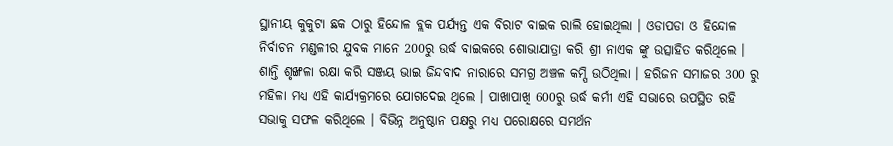ସ୍ଥାନୀୟ କୁକୁଟା ଛକ ଠାରୁ ହିନ୍ଦୋଳ ବ୍ଲକ ପର୍ଯ୍ୟନ୍ତ ଏକ ବିରାଟ ବାଇକ ରାଲି ହୋଇଥିଲା । ଓଡାପଡା ଓ ହିନ୍ଦୋଳ ନିର୍ବାଚନ ମଣ୍ଡଳୀର ଯୁବକ ମାନେ 200ରୁ ଉର୍ଦ୍ଧ ବାଇକରେ ଶୋଭାଯାତ୍ରା କରି ଶ୍ରୀ ନାଏକ ଙ୍କୁ ଉତ୍ସାହିତ କରିଥିଲେ । ଶାନ୍ତି ଶୃଙ୍ଖଳା ରକ୍ଷା କରି ସଞ୍ଜୟ ଭାଇ ଜିନ୍ଦବାଦ ନାରାରେ ସମଗ୍ର ଅଞ୍ଚଳ କମ୍ପି ଉଠିଥିଲା । ହରିଜନ ସମାଜର 300 ରୁ ମହିଳା ମଧ୍ୟ ଏହି କାର୍ଯ୍ୟକ୍ରମରେ ଯୋଗଦେଇ ଥିଲେ । ପାଖାପାଖି 600ରୁ ଉର୍ଦ୍ଧ କର୍ମୀ ଏହି ସଭାରେ ଉପସ୍ଥିତ ରହି ସଭାକୁ ସଫଳ କରିଥିଲେ । ବିଭିନ୍ନ ଅନୁଷ୍ଠାନ ପକ୍ଷରୁ ମଧ୍ୟ ପରୋକ୍ଷରେ ସମର୍ଥନ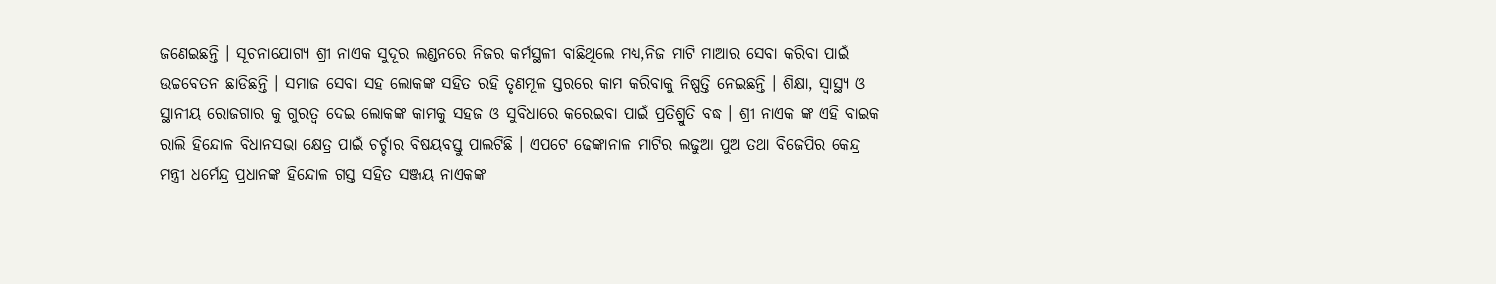ଜଣେଇଛନ୍ତି । ସୂଚନାଯୋଗ୍ୟ ଶ୍ରୀ ନାଏକ ସୁଦୂର ଲଣ୍ଡନରେ ନିଜର କର୍ମସ୍ଥଳୀ ବାଛିଥିଲେ ମଧ୍ୟ,ନିଜ ମାଟି ମାଆର ସେବା କରିବା ପାଇଁ ଉଚ୍ଚବେତନ ଛାଡିଛନ୍ତି । ସମାଜ ସେବା ସହ ଲୋକଙ୍କ ସହିତ ରହି ତୃଣମୂଳ ସ୍ତରରେ କାମ କରିବାକୁ ନିଷ୍ପତ୍ତି ନେଇଛନ୍ତି । ଶିକ୍ଷା, ସ୍ୱାସ୍ଥ୍ୟ ଓ ସ୍ଥାନୀୟ ରୋଜଗାର କୁ ଗୁରତ୍ୱ ଦେଇ ଲୋକଙ୍କ କାମକୁ ସହଜ ଓ ସୁବିଧାରେ କରେଇବା ପାଇଁ ପ୍ରତିଶ୍ରୁତି ବଦ୍ଧ । ଶ୍ରୀ ନାଏକ ଙ୍କ ଏହି ବାଇକ ରାଲି ହିନ୍ଦୋଳ ବିଧାନସଭା କ୍ଷେତ୍ର ପାଇଁ ଚର୍ଚ୍ଚାର ବିଷୟବସ୍ତୁ ପାଲଟିଛି । ଏପଟେ ଢେଙ୍କାନାଳ ମାଟିର ଲଢୁଆ ପୁଅ ତଥା ବିଜେପିର କେନ୍ଦ୍ର ମନ୍ତ୍ରୀ ଧର୍ମେନ୍ଦ୍ର ପ୍ରଧାନଙ୍କ ହିନ୍ଦୋଳ ଗସ୍ତ ସହିତ ସଞ୍ଜୟ ନାଏକଙ୍କ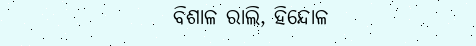ବିଶାଳ ରାଲି, ହିନ୍ଦୋଳ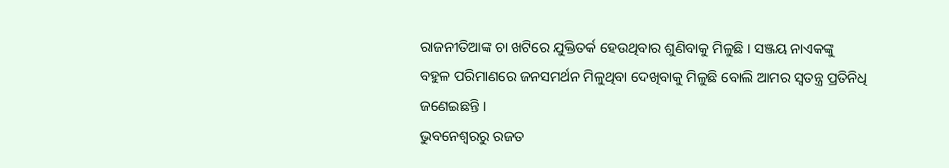ରାଜନୀତିଆଙ୍କ ଚା ଖଟିରେ ଯୁକ୍ତିତର୍କ ହେଉଥିବାର ଶୁଣିବାକୁ ମିଳୁଛି । ସଞ୍ଜୟ ନାଏକଙ୍କୁ ବହୁଳ ପରିମାଣରେ ଜନସମର୍ଥନ ମିଳୁଥିବା ଦେଖିବାକୁ ମିଳୁଛି ବୋଲି ଆମର ସ୍ୱତନ୍ତ୍ର ପ୍ରତିନିଧି ଜଣେଇଛନ୍ତି ।
ଭୁବନେଶ୍ୱରରୁ ରଜତ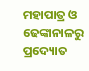ମହାପାତ୍ର ଓ ଢେଙ୍କାନାଳରୁ ପ୍ରଦ୍ୟୋତ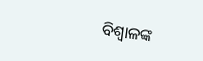ବିଶ୍ୱାଳଙ୍କ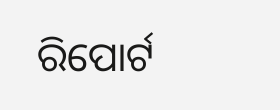ରିପୋର୍ଟ